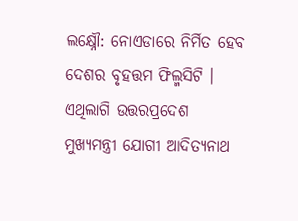ଲକ୍ଷ୍ନୌ: ନୋଏଡାରେ ନିର୍ମିତ ହେବ ଦେଶର ବୃହତ୍ତମ ଫିଲ୍ମସିଟି । ଏଥିଲାଗି ଉତ୍ତରପ୍ରଦେଶ ମୁଖ୍ୟମନ୍ତ୍ରୀ ଯୋଗୀ ଆଦିତ୍ୟନାଥ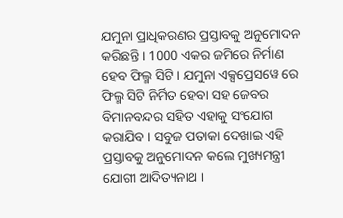ଯମୁନା ପ୍ରାଧିକରଣର ପ୍ରସ୍ତାବକୁ ଅନୁମୋଦନ କରିଛନ୍ତି । 1000 ଏକର ଜମିରେ ନିର୍ମାଣ ହେବ ଫିଲ୍ମ ସିଟି । ଯମୁନା ଏକ୍ସପ୍ରେସୱେ ରେ ଫିଲ୍ମ ସିଟି ନିର୍ମିତ ହେବା ସହ ଜେବର ବିମାନବନ୍ଦର ସହିତ ଏହାକୁ ସଂଯୋଗ କରାଯିବ । ସବୁଜ ପତାକା ଦେଖାଇ ଏହି ପ୍ରସ୍ତାବକୁ ଅନୁମୋଦନ କଲେ ମୁଖ୍ୟମନ୍ତ୍ରୀ ଯୋଗୀ ଆଦିତ୍ୟନାଥ ।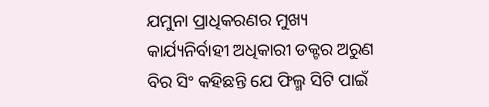ଯମୁନା ପ୍ରାଧିକରଣର ମୁଖ୍ୟ କାର୍ଯ୍ୟନିର୍ବାହୀ ଅଧିକାରୀ ଡକ୍ଟର ଅରୁଣ ବିର ସିଂ କହିଛନ୍ତି ଯେ ଫିଲ୍ମ ସିଟି ପାଇଁ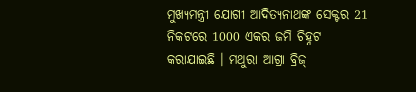ମୁଖ୍ୟମନ୍ତ୍ରୀ ଯୋଗୀ ଆଦିତ୍ୟନାଥଙ୍କ ସେକ୍ଟର 21 ନିକଟରେ 1000 ଏକର ଜମି ଚିହ୍ନଟ କରାଯାଇଛି । ମଥୁରା ଆଗ୍ରା ବ୍ରିଜ୍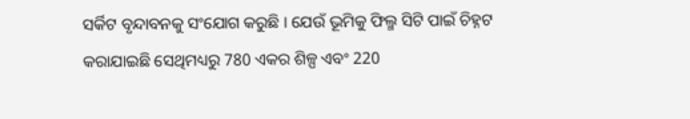ସର୍କିଟ ବୃନ୍ଦାବନକୁ ସଂଯୋଗ କରୁଛି । ଯେଉଁ ଭୂମିକୁ ଫିଲ୍ମ ସିଟି ପାଇଁ ଚିହ୍ନଟ କରାଯାଇଛି ସେଥିମଧ୍ୟରୁ 780 ଏକର ଶିଳ୍ପ ଏବଂ 220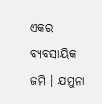ଏକର ବ୍ୟବସାୟିକ ଜମି । ଯମୁନା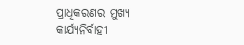ପ୍ରାଧିକରଣର ମୁଖ୍ୟ କାର୍ଯ୍ୟନିର୍ବାହୀ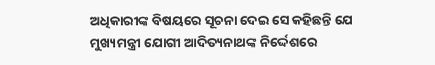ଅଧିକାରୀଙ୍କ ବିଷୟରେ ସୂଚନା ଦେଇ ସେ କହିଛନ୍ତି ଯେ ମୁଖ୍ୟମନ୍ତ୍ରୀ ଯୋଗୀ ଆଦିତ୍ୟନାଥଙ୍କ ନିର୍ଦ୍ଦେଶରେ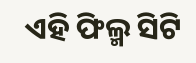ଏହି ଫିଲ୍ମ ସିଟି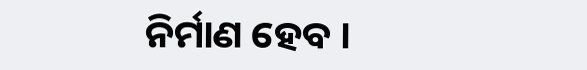ନିର୍ମାଣ ହେବ ।